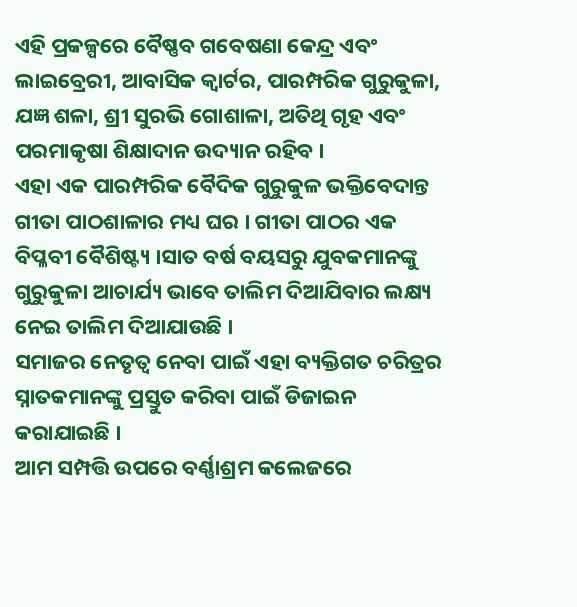ଏହି ପ୍ରକଳ୍ପରେ ବୈଷ୍ଣବ ଗବେଷଣା କେନ୍ଦ୍ର ଏବଂ ଲାଇବ୍ରେରୀ, ଆବାସିକ କ୍ୱାର୍ଟର, ପାରମ୍ପରିକ ଗୁରୁକୁଳା, ଯଜ୍ଞ ଶଳା, ଶ୍ରୀ ସୁରଭି ଗୋଶାଳା, ଅତିଥି ଗୃହ ଏବଂ ପରମାକୃଷା ଶିକ୍ଷାଦାନ ଉଦ୍ୟାନ ରହିବ ।
ଏହା ଏକ ପାରମ୍ପରିକ ବୈଦିକ ଗୁରୁକୁଳ ଭକ୍ତିବେଦାନ୍ତ ଗୀତା ପାଠଶାଳାର ମଧ୍ୟ ଘର । ଗୀତା ପାଠର ଏକ ବିପ୍ଳବୀ ବୈଶିଷ୍ଟ୍ୟ ।ସାତ ବର୍ଷ ବୟସରୁ ଯୁବକମାନଙ୍କୁ ଗୁରୁକୁଳା ଆଚାର୍ଯ୍ୟ ଭାବେ ତାଲିମ ଦିଆଯିବାର ଲକ୍ଷ୍ୟ ନେଇ ତାଲିମ ଦିଆଯାଉଛି ।
ସମାଜର ନେତୃତ୍ୱ ନେବା ପାଇଁ ଏହା ବ୍ୟକ୍ତିଗତ ଚରିତ୍ରର ସ୍ନାତକମାନଙ୍କୁ ପ୍ରସ୍ତୁତ କରିବା ପାଇଁ ଡିଜାଇନ କରାଯାଇଛି ।
ଆମ ସମ୍ପତ୍ତି ଉପରେ ବର୍ଣ୍ଣାଶ୍ରମ କଲେଜରେ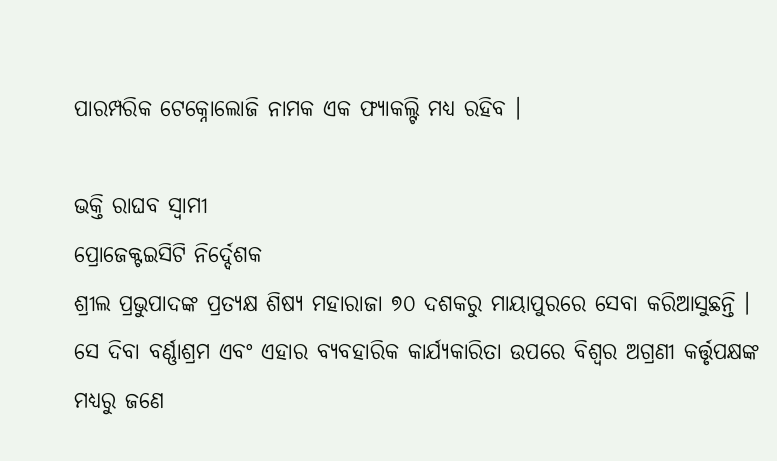ପାରମ୍ପରିକ ଟେକ୍ନୋଲୋଜି ନାମକ ଏକ ଫ୍ୟାକଲ୍ଟି ମଧ୍ୟ ରହିବ ।

ଭକ୍ତି ରାଘବ ସ୍ୱାମୀ
ପ୍ରୋଜେକ୍ଟଇସିଟି ନିର୍ଦ୍ଦେଶକ
ଶ୍ରୀଲ ପ୍ରଭୁପାଦଙ୍କ ପ୍ରତ୍ୟକ୍ଷ ଶିଷ୍ୟ ମହାରାଜା ୭୦ ଦଶକରୁ ମାୟାପୁରରେ ସେବା କରିଆସୁଛନ୍ତି । ସେ ଦିବା ବର୍ଣ୍ଣାଶ୍ରମ ଏବଂ ଏହାର ବ୍ୟବହାରିକ କାର୍ଯ୍ୟକାରିତା ଉପରେ ବିଶ୍ୱର ଅଗ୍ରଣୀ କର୍ତ୍ତୃପକ୍ଷଙ୍କ ମଧ୍ୟରୁ ଜଣେ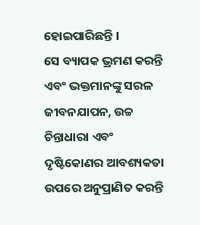ହୋଇପାରିଛନ୍ତି ।
ସେ ବ୍ୟାପକ ଭ୍ରମଣ କରନ୍ତି ଏବଂ ଭକ୍ତମାନଙ୍କୁ ସରଳ ଜୀବନଯାପନ, ଉଚ୍ଚ ଚିନ୍ତାଧାରା ଏବଂ ଦୃଷ୍ଟିକୋଣର ଆବଶ୍ୟକତା ଉପରେ ଅନୁପ୍ରାଣିତ କରନ୍ତି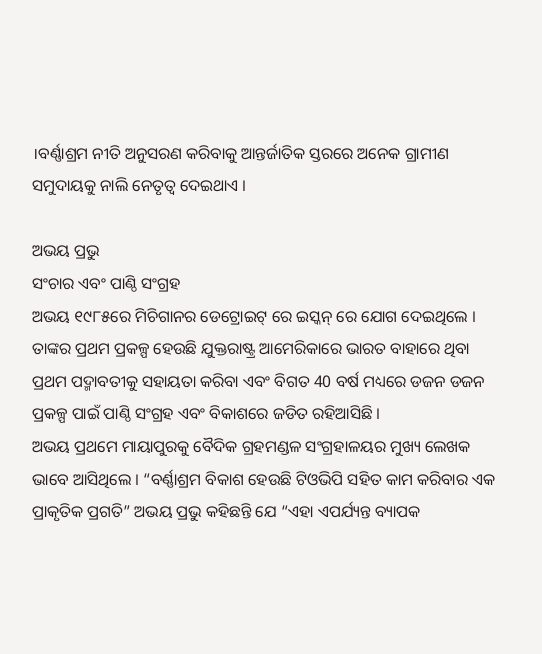।ବର୍ଣ୍ଣାଶ୍ରମ ନୀତି ଅନୁସରଣ କରିବାକୁ ଆନ୍ତର୍ଜାତିକ ସ୍ତରରେ ଅନେକ ଗ୍ରାମୀଣ ସମୁଦାୟକୁ ନାଲି ନେତୃତ୍ୱ ଦେଇଥାଏ ।

ଅଭୟ ପ୍ରଭୁ
ସଂଚାର ଏବଂ ପାଣ୍ଠି ସଂଗ୍ରହ
ଅଭୟ ୧୯୮୫ରେ ମିଚିଗାନର ଡେଟ୍ରୋଇଟ୍ ରେ ଇସ୍କନ୍ ରେ ଯୋଗ ଦେଇଥିଲେ । ତାଙ୍କର ପ୍ରଥମ ପ୍ରକଳ୍ପ ହେଉଛି ଯୁକ୍ତରାଷ୍ଟ୍ର ଆମେରିକାରେ ଭାରତ ବାହାରେ ଥିବା ପ୍ରଥମ ପଦ୍ମାବତୀକୁ ସହାୟତା କରିବା ଏବଂ ବିଗତ 40 ବର୍ଷ ମଧ୍ୟରେ ଡଜନ ଡଜନ ପ୍ରକଳ୍ପ ପାଇଁ ପାଣ୍ଠି ସଂଗ୍ରହ ଏବଂ ବିକାଶରେ ଜଡିତ ରହିଆସିଛି ।
ଅଭୟ ପ୍ରଥମେ ମାୟାପୁରକୁ ବୈଦିକ ଗ୍ରହମଣ୍ଡଳ ସଂଗ୍ରହାଳୟର ମୁଖ୍ୟ ଲେଖକ ଭାବେ ଆସିଥିଲେ । “ବର୍ଣ୍ଣାଶ୍ରମ ବିକାଶ ହେଉଛି ଟିଓଭିପି ସହିତ କାମ କରିବାର ଏକ ପ୍ରାକୃତିକ ପ୍ରଗତି” ଅଭୟ ପ୍ରଭୁ କହିଛନ୍ତି ଯେ “ଏହା ଏପର୍ଯ୍ୟନ୍ତ ବ୍ୟାପକ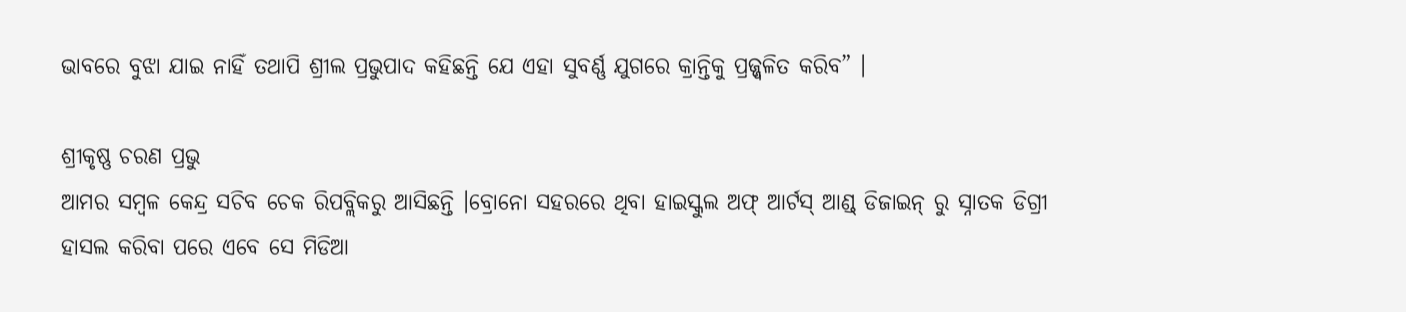ଭାବରେ ବୁଝା ଯାଇ ନାହିଁ ତଥାପି ଶ୍ରୀଲ ପ୍ରଭୁପାଦ କହିଛନ୍ତି ଯେ ଏହା ସୁବର୍ଣ୍ଣ ଯୁଗରେ କ୍ରାନ୍ତିକୁ ପ୍ରଜ୍ଜ୍ୱଳିତ କରିବ” ।

ଶ୍ରୀକୃଷ୍ଣ ଚରଣ ପ୍ରଭୁ
ଆମର ସମ୍ବଳ କେନ୍ଦ୍ର ସଚିବ ଚେକ ରିପବ୍ଲିକରୁ ଆସିଛନ୍ତି ।ବ୍ରୋନୋ ସହରରେ ଥିବା ହାଇସ୍କୁଲ ଅଫ୍ ଆର୍ଟସ୍ ଆଣ୍ଡ୍ ଡିଜାଇନ୍ ରୁ ସ୍ନାତକ ଡିଗ୍ରୀ ହାସଲ କରିବା ପରେ ଏବେ ସେ ମିଡିଆ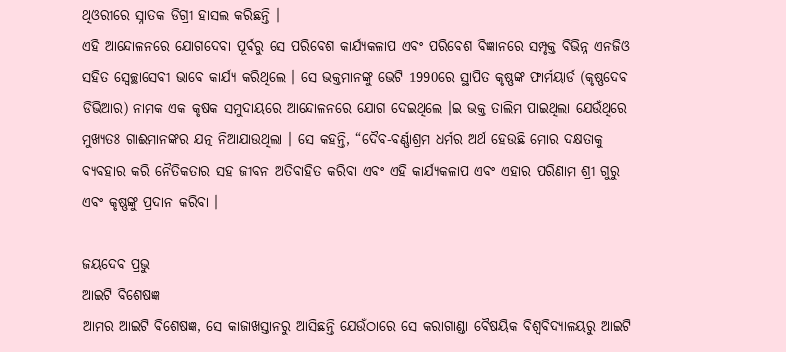ଥିଓରୀରେ ସ୍ନାତକ ଡିଗ୍ରୀ ହାସଲ କରିଛନ୍ତି ।
ଏହି ଆନ୍ଦୋଳନରେ ଯୋଗଦେବା ପୂର୍ବରୁ ସେ ପରିବେଶ କାର୍ଯ୍ୟକଳାପ ଏବଂ ପରିବେଶ ବିଜ୍ଞାନରେ ସମ୍ପୃକ୍ତ ବିଭିନ୍ନ ଏନଜିଓ ସହିତ ସ୍ୱେଚ୍ଛାସେବୀ ଭାବେ କାର୍ଯ୍ୟ କରିଥିଲେ । ସେ ଭକ୍ତମାନଙ୍କୁ ଭେଟି 1990ରେ ସ୍ଥାପିତ କୃଷ୍ଣଙ୍କ ଫାର୍ମୟାର୍ଡ (କୃଷ୍ଣଦେବ ଡିଭିଆର) ନାମକ ଏକ କୃଷକ ସମୁଦାୟରେ ଆନ୍ଦୋଳନରେ ଯୋଗ ଦେଇଥିଲେ ।ଇ ଭକ୍ତ ତାଲିମ ପାଇଥିଲା ଯେଉଁଥିରେ ମୁଖ୍ୟତଃ ଗାଈମାନଙ୍କର ଯତ୍ନ ନିଆଯାଉଥିଲା । ସେ କହନ୍ତି, “ଦୈବ-ବର୍ଣ୍ଣାଶ୍ରମ ଧର୍ମର ଅର୍ଥ ହେଉଛି ମୋର ଦକ୍ଷତାକୁ ବ୍ୟବହାର କରି ନୈତିକତାର ସହ ଜୀବନ ଅତିବାହିତ କରିବା ଏବଂ ଏହି କାର୍ଯ୍ୟକଳାପ ଏବଂ ଏହାର ପରିଣାମ ଶ୍ରୀ ଗୁରୁ ଏବଂ କୃଷ୍ଣଙ୍କୁ ପ୍ରଦାନ କରିବା ।

ଜୟଦେବ ପ୍ରଭୁ
ଆଇଟି ବିଶେଷଜ୍ଞ
ଆମର ଆଇଟି ବିଶେଷଜ୍ଞ, ସେ କାଜାଖସ୍ତାନରୁ ଆସିଛନ୍ତି ଯେଉଁଠାରେ ସେ କରାଗାଣ୍ଡା ବୈଷୟିକ ବିଶ୍ୱବିଦ୍ୟାଳୟରୁ ଆଇଟି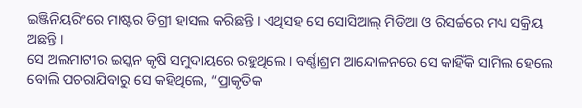ଇଞ୍ଜିନିୟରିଂରେ ମାଷ୍ଟର ଡିଗ୍ରୀ ହାସଲ କରିଛନ୍ତି । ଏଥିସହ ସେ ସୋସିଆଲ୍ ମିଡିଆ ଓ ରିସର୍ଚ୍ଚରେ ମଧ୍ୟ ସକ୍ରିୟ ଅଛନ୍ତି ।
ସେ ଅଲମାଟୀର ଇସ୍କନ କୃଷି ସମୁଦାୟରେ ରହୁଥିଲେ । ବର୍ଣ୍ଣାଶ୍ରମ ଆନ୍ଦୋଳନରେ ସେ କାହିଁକି ସାମିଲ ହେଲେ ବୋଲି ପଚରାଯିବାରୁ ସେ କହିଥିଲେ, “ପ୍ରାକୃତିକ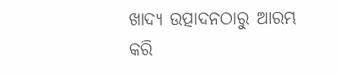ଖାଦ୍ୟ ଉତ୍ପାଦନଠାରୁ ଆରମ୍ଭ କରି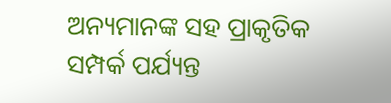ଅନ୍ୟମାନଙ୍କ ସହ ପ୍ରାକୃତିକ ସମ୍ପର୍କ ପର୍ଯ୍ୟନ୍ତ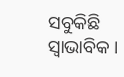ସବୁକିଛି ସ୍ୱାଭାବିକ ।